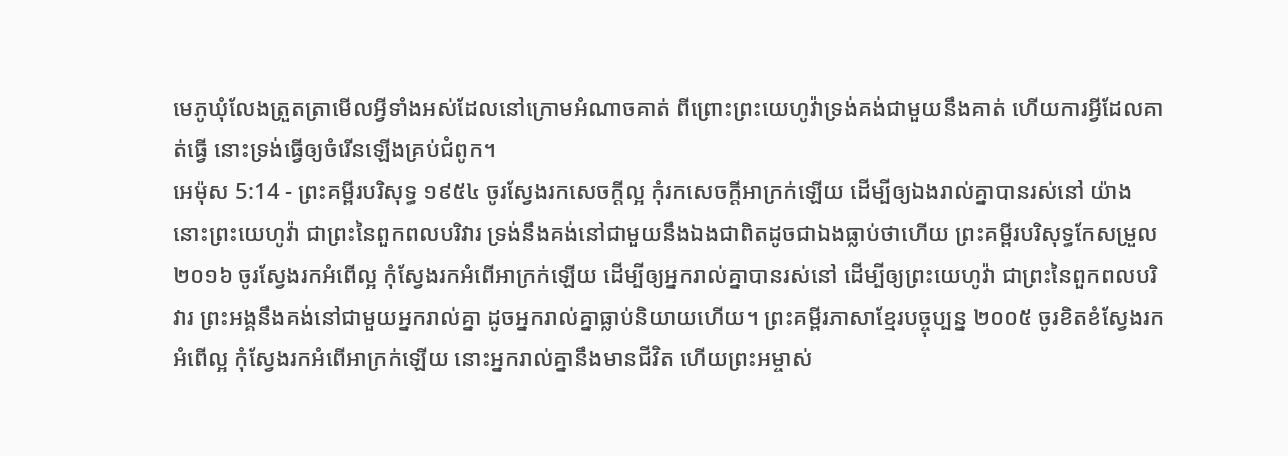មេភូឃុំលែងត្រួតត្រាមើលអ្វីទាំងអស់ដែលនៅក្រោមអំណាចគាត់ ពីព្រោះព្រះយេហូវ៉ាទ្រង់គង់ជាមួយនឹងគាត់ ហើយការអ្វីដែលគាត់ធ្វើ នោះទ្រង់ធ្វើឲ្យចំរើនឡើងគ្រប់ជំពូក។
អេម៉ុស 5:14 - ព្រះគម្ពីរបរិសុទ្ធ ១៩៥៤ ចូរស្វែងរកសេចក្ដីល្អ កុំរកសេចក្ដីអាក្រក់ឡើយ ដើម្បីឲ្យឯងរាល់គ្នាបានរស់នៅ យ៉ាងនោះព្រះយេហូវ៉ា ជាព្រះនៃពួកពលបរិវារ ទ្រង់នឹងគង់នៅជាមួយនឹងឯងជាពិតដូចជាឯងធ្លាប់ថាហើយ ព្រះគម្ពីរបរិសុទ្ធកែសម្រួល ២០១៦ ចូរស្វែងរកអំពើល្អ កុំស្វែងរកអំពើអាក្រក់ឡើយ ដើម្បីឲ្យអ្នករាល់គ្នាបានរស់នៅ ដើម្បីឲ្យព្រះយេហូវ៉ា ជាព្រះនៃពួកពលបរិវារ ព្រះអង្គនឹងគង់នៅជាមួយអ្នករាល់គ្នា ដូចអ្នករាល់គ្នាធ្លាប់និយាយហើយ។ ព្រះគម្ពីរភាសាខ្មែរបច្ចុប្បន្ន ២០០៥ ចូរខិតខំស្វែងរកអំពើល្អ កុំស្វែងរកអំពើអាក្រក់ឡើយ នោះអ្នករាល់គ្នានឹងមានជីវិត ហើយព្រះអម្ចាស់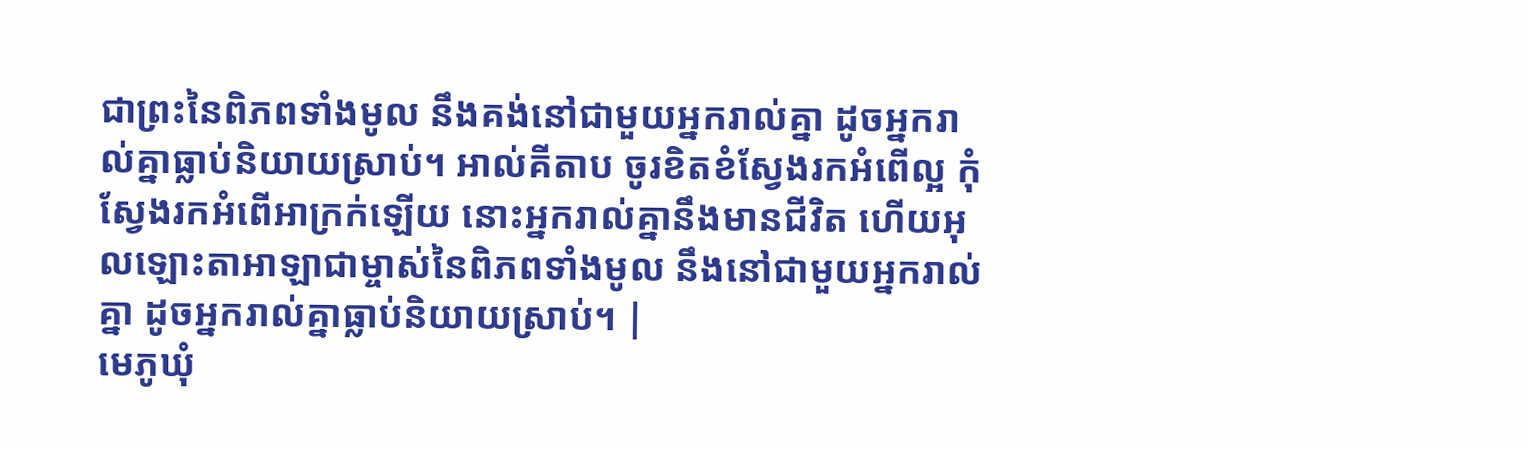ជាព្រះនៃពិភពទាំងមូល នឹងគង់នៅជាមួយអ្នករាល់គ្នា ដូចអ្នករាល់គ្នាធ្លាប់និយាយស្រាប់។ អាល់គីតាប ចូរខិតខំស្វែងរកអំពើល្អ កុំស្វែងរកអំពើអាក្រក់ឡើយ នោះអ្នករាល់គ្នានឹងមានជីវិត ហើយអុលឡោះតាអាឡាជាម្ចាស់នៃពិភពទាំងមូល នឹងនៅជាមួយអ្នករាល់គ្នា ដូចអ្នករាល់គ្នាធ្លាប់និយាយស្រាប់។ |
មេភូឃុំ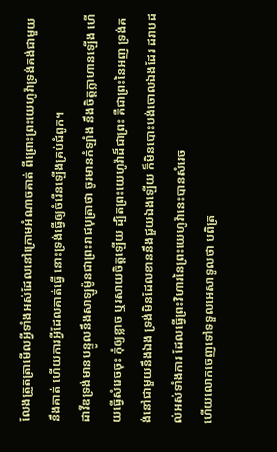លែងត្រួតត្រាមើលអ្វីទាំងអស់ដែលនៅក្រោមអំណាចគាត់ ពីព្រោះព្រះយេហូវ៉ាទ្រង់គង់ជាមួយនឹងគាត់ ហើយការអ្វីដែលគាត់ធ្វើ នោះទ្រង់ធ្វើឲ្យចំរើនឡើងគ្រប់ជំពូក។
ដាវីឌទ្រង់មានបន្ទូលនឹងសាឡូម៉ូនជាព្រះរាជបុត្រាថា ចូរមានកំឡាំង នឹងចិត្តក្លាហានឡើង ហើយធ្វើសំរេចចុះ កុំឲ្យខ្លាច ឬរសាយចិត្តឡើយ ដ្បិតព្រះយេហូវ៉ាដ៏ជាព្រះ គឺជាព្រះនៃអញ ទ្រង់គង់នៅជាមួយនឹងឯង ទ្រង់មិនដែលខាននឹងជួយឯងឡើយ ក៏មិនបោះបង់ចោលឯងដែរ ដរាបដល់អស់ទាំងការ ដែលធ្វើព្រះវិហារនៃព្រះយេហូវ៉ានេះបានសំរេច
ហើយលោកចេញទៅទទួលអេសាទូលថា បពិត្រ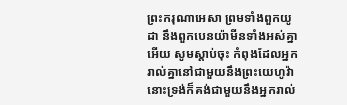ព្រះករុណាអេសា ព្រមទាំងពួកយូដា នឹងពួកបេនយ៉ាមីនទាំងអស់គ្នាអើយ សូមស្តាប់ចុះ កំពុងដែលអ្នករាល់គ្នានៅជាមួយនឹងព្រះយេហូវ៉ា នោះទ្រង់ក៏គង់ជាមួយនឹងអ្នករាល់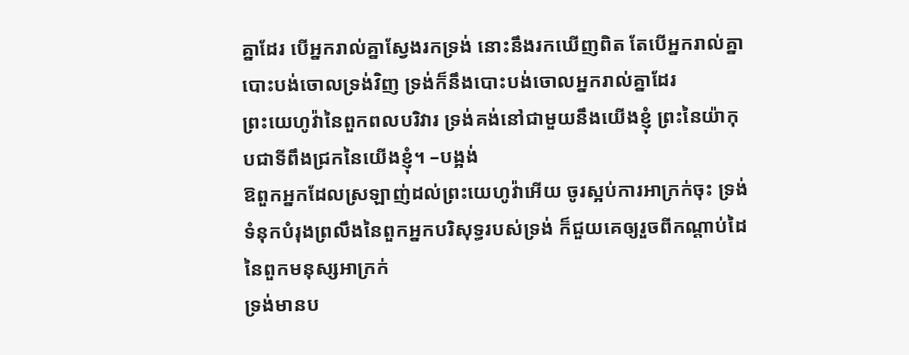គ្នាដែរ បើអ្នករាល់គ្នាស្វែងរកទ្រង់ នោះនឹងរកឃើញពិត តែបើអ្នករាល់គ្នាបោះបង់ចោលទ្រង់វិញ ទ្រង់ក៏នឹងបោះបង់ចោលអ្នករាល់គ្នាដែរ
ព្រះយេហូវ៉ានៃពួកពលបរិវារ ទ្រង់គង់នៅជាមួយនឹងយើងខ្ញុំ ព្រះនៃយ៉ាកុបជាទីពឹងជ្រកនៃយើងខ្ញុំ។ –បង្អង់
ឱពួកអ្នកដែលស្រឡាញ់ដល់ព្រះយេហូវ៉ាអើយ ចូរស្អប់ការអាក្រក់ចុះ ទ្រង់ទំនុកបំរុងព្រលឹងនៃពួកអ្នកបរិសុទ្ធរបស់ទ្រង់ ក៏ជួយគេឲ្យរួចពីកណ្តាប់ដៃនៃពួកមនុស្សអាក្រក់
ទ្រង់មានប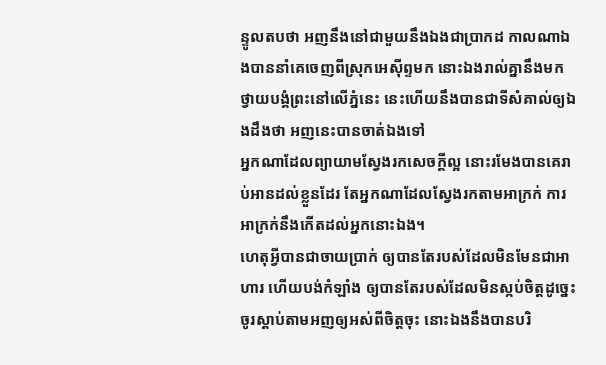ន្ទូលតបថា អញនឹងនៅជាមួយនឹងឯងជាប្រាកដ កាលណាឯងបាននាំគេចេញពីស្រុកអេស៊ីព្ទមក នោះឯងរាល់គ្នានឹងមកថ្វាយបង្គំព្រះនៅលើភ្នំនេះ នេះហើយនឹងបានជាទីសំគាល់ឲ្យឯងដឹងថា អញនេះបានចាត់ឯងទៅ
អ្នកណាដែលព្យាយាមស្វែងរកសេចក្ដីល្អ នោះរមែងបានគេរាប់អានដល់ខ្លួនដែរ តែអ្នកណាដែលស្វែងរកតាមអាក្រក់ ការអាក្រក់នឹងកើតដល់អ្នកនោះឯង។
ហេតុអ្វីបានជាចាយប្រាក់ ឲ្យបានតែរបស់ដែលមិនមែនជាអាហារ ហើយបង់កំឡាំង ឲ្យបានតែរបស់ដែលមិនស្កប់ចិត្តដូច្នេះ ចូរស្តាប់តាមអញឲ្យអស់ពីចិត្តចុះ នោះឯងនឹងបានបរិ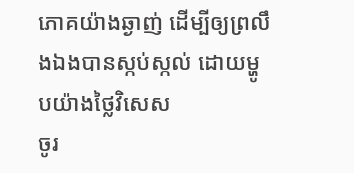ភោគយ៉ាងឆ្ងាញ់ ដើម្បីឲ្យព្រលឹងឯងបានស្កប់ស្កល់ ដោយម្ហូបយ៉ាងថ្លៃវិសេស
ចូរ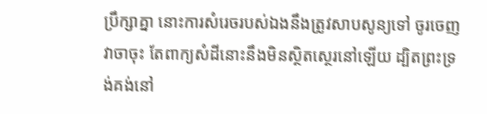ប្រឹក្សាគ្នា នោះការសំរេចរបស់ឯងនឹងត្រូវសាបសូន្យទៅ ចូរចេញវាចាចុះ តែពាក្យសំដីនោះនឹងមិនស្ថិតស្ថេរនៅឡើយ ដ្បិតព្រះទ្រង់គង់នៅ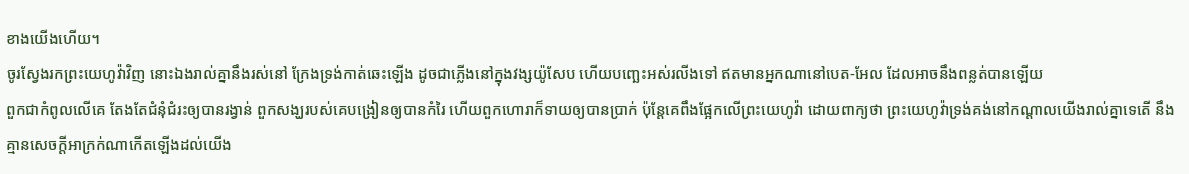ខាងយើងហើយ។
ចូរស្វែងរកព្រះយេហូវ៉ាវិញ នោះឯងរាល់គ្នានឹងរស់នៅ ក្រែងទ្រង់កាត់ឆេះឡើង ដូចជាភ្លើងនៅក្នុងវង្សយ៉ូសែប ហើយបញ្ឆេះអស់រលីងទៅ ឥតមានអ្នកណានៅបេត-អែល ដែលអាចនឹងពន្លត់បានឡើយ
ពួកជាកំពូលលើគេ តែងតែជំនុំជំរះឲ្យបានរង្វាន់ ពួកសង្ឃរបស់គេបង្រៀនឲ្យបានកំរៃ ហើយពួកហោរាក៏ទាយឲ្យបានប្រាក់ ប៉ុន្តែគេពឹងផ្អែកលើព្រះយេហូវ៉ា ដោយពាក្យថា ព្រះយេហូវ៉ាទ្រង់គង់នៅកណ្តាលយើងរាល់គ្នាទេតើ នឹងគ្មានសេចក្ដីអាក្រក់ណាកើតឡើងដល់យើង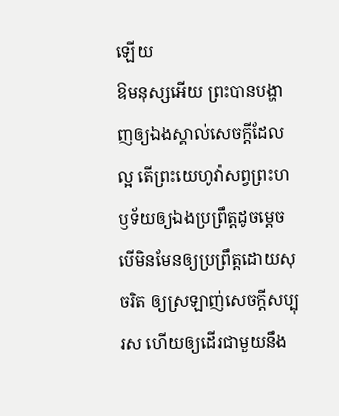ឡើយ
ឱមនុស្សអើយ ព្រះបានបង្ហាញឲ្យឯងស្គាល់សេចក្ដីដែលល្អ តើព្រះយេហូវ៉ាសព្វព្រះហឫទ័យឲ្យឯងប្រព្រឹត្តដូចម្តេច បើមិនមែនឲ្យប្រព្រឹត្តដោយសុចរិត ឲ្យស្រឡាញ់សេចក្ដីសប្បុរស ហើយឲ្យដើរជាមួយនឹង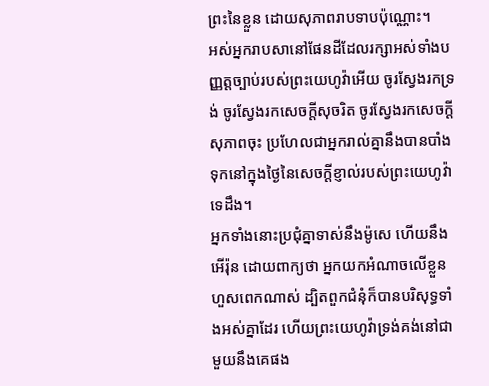ព្រះនៃខ្លួន ដោយសុភាពរាបទាបប៉ុណ្ណោះ។
អស់អ្នករាបសានៅផែនដីដែលរក្សាអស់ទាំងបញ្ញត្តច្បាប់របស់ព្រះយេហូវ៉ាអើយ ចូរស្វែងរកទ្រង់ ចូរស្វែងរកសេចក្ដីសុចរិត ចូរស្វែងរកសេចក្ដីសុភាពចុះ ប្រហែលជាអ្នករាល់គ្នានឹងបានបាំងទុកនៅក្នុងថ្ងៃនៃសេចក្ដីខ្ញាល់របស់ព្រះយេហូវ៉ាទេដឹង។
អ្នកទាំងនោះប្រជុំគ្នាទាស់នឹងម៉ូសេ ហើយនឹងអើរ៉ុន ដោយពាក្យថា អ្នកយកអំណាចលើខ្លួនហួសពេកណាស់ ដ្បិតពួកជំនុំក៏បានបរិសុទ្ធទាំងអស់គ្នាដែរ ហើយព្រះយេហូវ៉ាទ្រង់គង់នៅជាមួយនឹងគេផង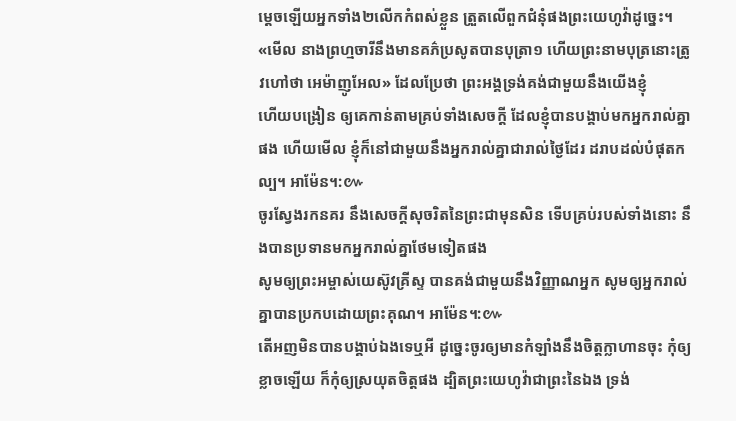ម្តេចឡើយអ្នកទាំង២លើកកំពស់ខ្លួន ត្រួតលើពួកជំនុំផងព្រះយេហូវ៉ាដូច្នេះ។
«មើល នាងព្រហ្មចារីនឹងមានគភ៌ប្រសូតបានបុត្រា១ ហើយព្រះនាមបុត្រនោះត្រូវហៅថា អេម៉ាញូអែល» ដែលប្រែថា ព្រះអង្គទ្រង់គង់ជាមួយនឹងយើងខ្ញុំ
ហើយបង្រៀន ឲ្យគេកាន់តាមគ្រប់ទាំងសេចក្ដី ដែលខ្ញុំបានបង្គាប់មកអ្នករាល់គ្នាផង ហើយមើល ខ្ញុំក៏នៅជាមួយនឹងអ្នករាល់គ្នាជារាល់ថ្ងៃដែរ ដរាបដល់បំផុតកល្ប។ អាម៉ែន។:៚
ចូរស្វែងរកនគរ នឹងសេចក្ដីសុចរិតនៃព្រះជាមុនសិន ទើបគ្រប់របស់ទាំងនោះ នឹងបានប្រទានមកអ្នករាល់គ្នាថែមទៀតផង
សូមឲ្យព្រះអម្ចាស់យេស៊ូវគ្រីស្ទ បានគង់ជាមួយនឹងវិញ្ញាណអ្នក សូមឲ្យអ្នករាល់គ្នាបានប្រកបដោយព្រះគុណ។ អាម៉ែន។:៚
តើអញមិនបានបង្គាប់ឯងទេឬអី ដូច្នេះចូរឲ្យមានកំឡាំងនឹងចិត្តក្លាហានចុះ កុំឲ្យខ្លាចឡើយ ក៏កុំឲ្យស្រយុតចិត្តផង ដ្បិតព្រះយេហូវ៉ាជាព្រះនៃឯង ទ្រង់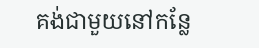គង់ជាមួយនៅកន្លែ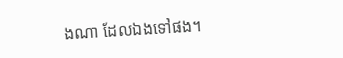ងណា ដែលឯងទៅផង។